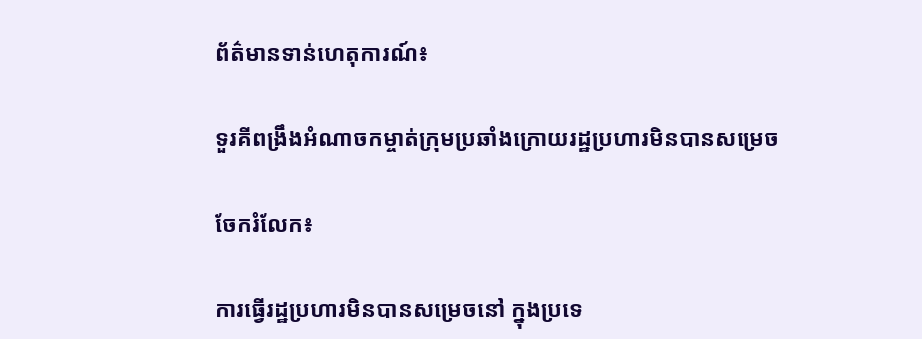ព័ត៌មានទាន់ហេតុការណ៍៖

ទួរគីពង្រឹងអំណាចកម្ចាត់ក្រុមប្រឆាំងក្រោយរដ្ឋប្រហារមិនបានសម្រេច

ចែករំលែក៖

ការធ្វើរដ្ឋប្រហារមិនបានសម្រេចនៅ ក្នុងប្រទេ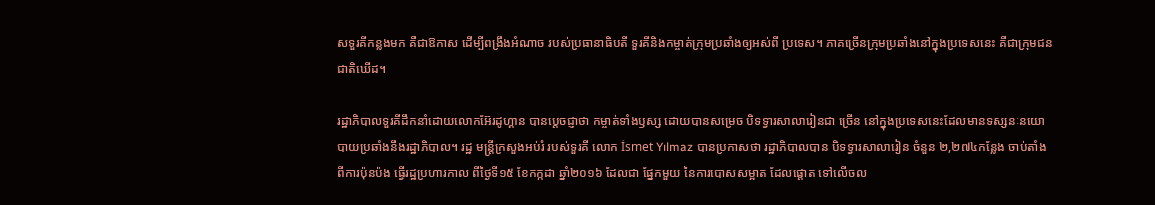សទួរគីកន្លងមក គឺជាឱកាស ដើម្បីពង្រឹងអំណាច របស់ប្រធានាធិបតី ទួរគីនិងកម្ចាត់ក្រុមប្រឆាំងឲ្យអស់ពី ប្រទេស។ ភាគច្រើនក្រុមប្រឆាំងនៅក្នុងប្រទេសនេះ គឺជាក្រុមជនជាតិឃើដ។

រដ្ឋាភិបាលទួរគីដឹកនាំដោយលោកអ៊ែរដូហ្គាន បានប្តេចជ្ញាថា កម្ចាត់ទាំងឫស្ស ដោយបានសម្រេច បិទទ្វារសាលារៀនជា ច្រើន នៅក្នុងប្រទេសនេះដែលមានទស្សនៈនយោបាយប្រឆាំងនឹងរដ្ឋាភិបាល។ រដ្ឋ មន្រ្តីក្រសួងអប់រំ របស់ទួរគី លោក İsmet Yılmaz បានប្រកាសថា រដ្ឋាភិបាលបាន បិទទ្វារសាលារៀន ចំនួន ២,២៧៤កន្លែង ចាប់តាំងពីការប៉ុនប៉ង ធ្វើរដ្ឋប្រហារកាល ពីថ្ងៃទី១៥ ខែកក្កដា ឆ្នាំ២០១៦ ដែលជា ផ្នែកមួយ នៃការបោសសម្អាត ដែលផ្ដោត ទៅលើចល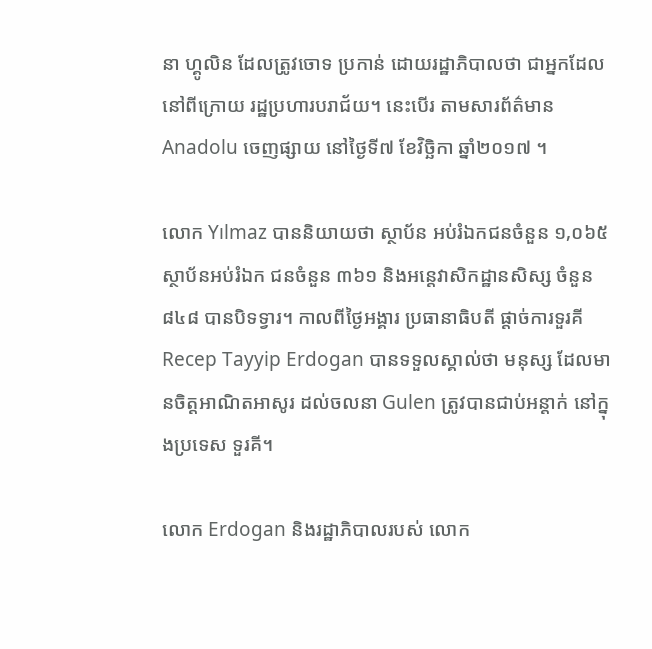នា ហ្គូលិន ដែលត្រូវចោទ ប្រកាន់ ដោយរដ្ឋាភិបាលថា ជាអ្នកដែល នៅពីក្រោយ រដ្ឋប្រហារបរាជ័យ។ នេះបើរ តាមសារព័ត៌មាន Anadolu ចេញផ្សាយ នៅថ្ងៃទី៧ ខែវិច្ឆិកា ឆ្នាំ២០១៧ ។

លោក Yılmaz បាននិយាយថា ស្ថាប័ន អប់រំឯកជនចំនួន ១,០៦៥ ស្ថាប័នអប់រំឯក ជនចំនួន ៣៦១ និងអន្តេវាសិកដ្ឋានសិស្ស ចំនួន ៨៤៨ បានបិទទ្វារ។ កាលពីថ្ងៃអង្គារ ប្រធានាធិបតី ផ្តាច់ការទួរគី Recep Tayyip Erdogan បានទទួលស្គាល់ថា មនុស្ស ដែលមានចិត្តអាណិតអាសូរ ដល់ចលនា Gulen ត្រូវបានជាប់អន្តាក់ នៅក្នុងប្រទេស ទួរគី។

លោក Erdogan និងរដ្ឋាភិបាលរបស់ លោក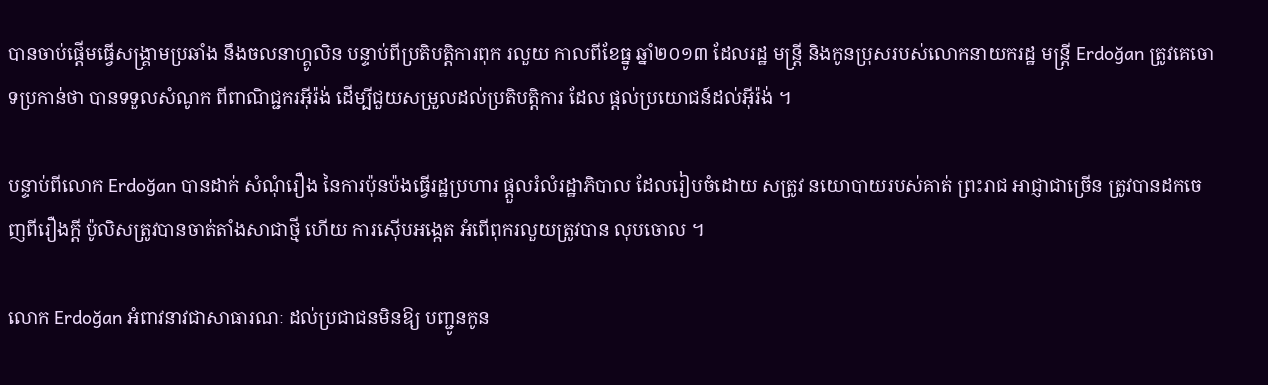បានចាប់ផ្តើមធ្វើសង្គ្រាមប្រឆាំង នឹងចលនាហ្គូលិន បន្ទាប់ពីប្រតិបត្ដិការពុក រលួយ កាលពីខែធ្នូ ឆ្នាំ២០១៣ ដែលរដ្ឋ មន្រ្តី និងកូនប្រុសរបស់លោកនាយករដ្ឋ មន្ត្រី Erdoğan ត្រូវគេចោទប្រកាន់ថា បានទទួលសំណូក ពីពាណិជ្ជករអុីរ៉ង់ ដើម្បីជួយសម្រួលដល់ប្រតិបត្តិការ ដែល ផ្តល់ប្រយោជន៍ដល់អុីរ៉ង់ ។

បន្ទាប់ពីលោក Erdoğan បានដាក់ សំណុំរឿង នៃការប៉ុនប៉ងធ្វើរដ្ឋប្រហារ ផ្តួលរំលំរដ្ឋាភិបាល ដែលរៀបចំដោយ សត្រូវ នយោបាយរបស់គាត់ ព្រះរាជ អាជ្ញាជាច្រើន ត្រូវបានដកចេញពីរឿងក្តី ប៉ូលិសត្រូវបានចាត់តាំងសាជាថ្មី ហើយ ការស៊ើបអង្កេត អំពើពុករលួយត្រូវបាន លុបចោល ។

លោក Erdoğan អំពាវនាវជាសាធារណៈ ដល់ប្រជាជនមិនឱ្យ បញ្ជូនកូន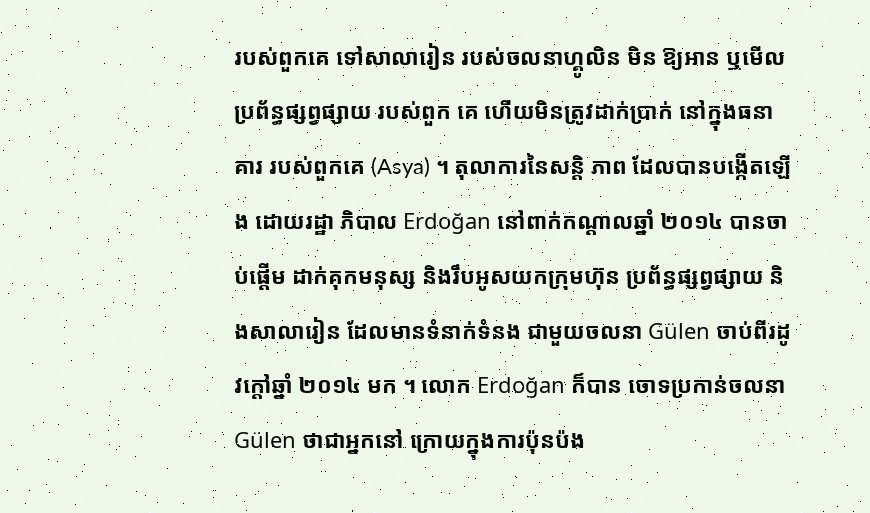របស់ពួកគេ ទៅសាលារៀន របស់ចលនាហ្គូលិន មិន ឱ្យអាន ឬមើលប្រព័ន្ធផ្សព្វផ្សាយ របស់ពួក គេ ហើយមិនត្រូវដាក់ប្រាក់ នៅក្នុងធនាគារ របស់ពួកគេ (Asya) ។ តុលាការនៃសន្តិ ភាព ដែលបានបង្កើតឡើង ដោយរដ្ឋា ភិបាល Erdoğan នៅពាក់កណ្តាលឆ្នាំ ២០១៤ បានចាប់ផ្តើម ដាក់គុកមនុស្ស និងរឹបអូសយកក្រុមហ៊ុន ប្រព័ន្ធផ្សព្វផ្សាយ និងសាលារៀន ដែលមានទំនាក់ទំនង ជាមួយចលនា Gülen ចាប់ពីរដូវក្តៅឆ្នាំ ២០១៤ មក ។ លោក Erdoğan ក៏បាន ចោទប្រកាន់ចលនា Gülen ថាជាអ្នកនៅ ក្រោយក្នុងការប៉ុនប៉ង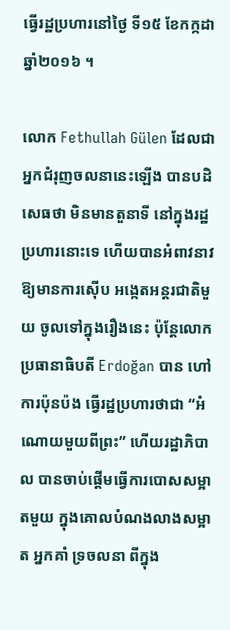ធ្វើរដ្ឋប្រហារនៅថ្ងៃ ទី១៥ ខែកក្កដា ឆ្នាំ២០១៦ ។

លោក Fethullah Gülen ដែលជា អ្នកជំរុញចលនានេះឡើង បានបដិសេធថា មិនមានតួនាទី នៅក្នុងរដ្ឋប្រហារនោះទេ ហើយបានអំពាវនាវ ឱ្យមានការស៊ើប អង្កេតអន្តរជាតិមួយ ចូលទៅក្នុងរឿងនេះ ប៉ុន្តែលោកប្រធានាធិបតី Erdoğan បាន ហៅការប៉ុនប៉ង ធ្វើរដ្ឋប្រហារថាជា “អំណោយមួយពីព្រះ” ហើយរដ្ឋាភិបាល បានចាប់ផ្តើមធ្វើការបោសសម្អាតមួយ ក្នុងគោលបំណងលាងសម្អាត អ្នកគាំ ទ្រចលនា ពីក្នុង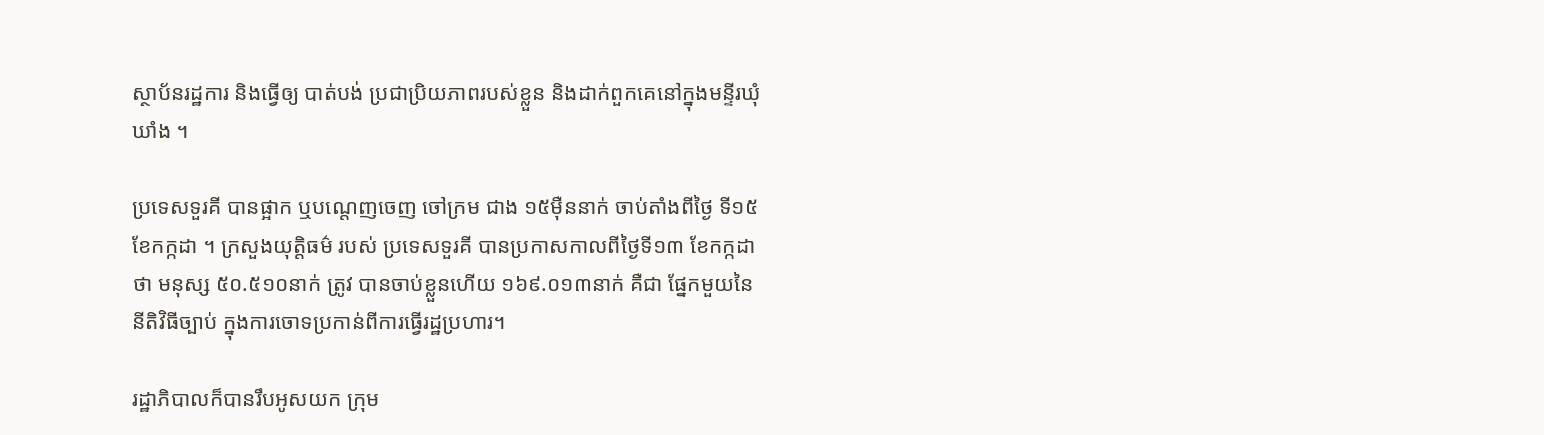ស្ថាប័នរដ្ឋការ និងធ្វើឲ្យ បាត់បង់ ប្រជាប្រិយភាពរបស់ខ្លួន និងដាក់ពួកគេនៅក្នុងមន្ទីរឃុំឃាំង ។

ប្រទេសទួរគី បានផ្អាក ឬបណ្តេញចេញ ចៅក្រម ជាង ១៥ម៉ឺននាក់ ចាប់តាំងពីថ្ងៃ ទី១៥ ខែកក្កដា ។ ក្រសួងយុត្តិធម៌ របស់ ប្រទេសទួរគី បានប្រកាសកាលពីថ្ងៃទី១៣ ខែកក្កដាថា មនុស្ស ៥០.៥១០នាក់ ត្រូវ បានចាប់ខ្លួនហើយ ១៦៩.០១៣នាក់ គឺជា ផ្នែកមួយនៃនីតិវិធីច្បាប់ ក្នុងការចោទប្រកាន់ពីការធ្វើរដ្ឋប្រហារ។

រដ្ឋាភិបាលក៏បានរឹបអូសយក ក្រុម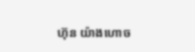ហ៊ុន យ៉ាងហោច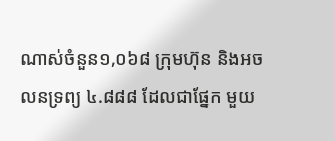ណាស់ចំនួន១,០៦៨ ក្រុមហ៊ុន និងអចលនទ្រព្យ ៤.៨៨៨ ដែលជាផ្នែក មួយ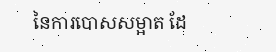នៃការបោសសម្អាត ដែ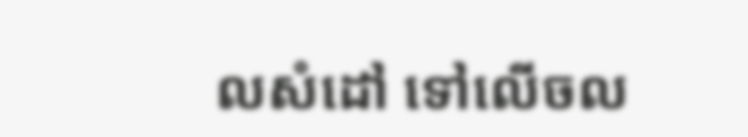លសំដៅ ទៅលើចល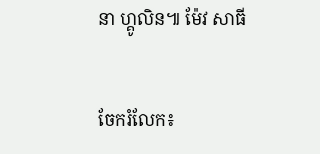នា ហ្គូលិន៕ ម៉ែវ សាធី


ចែករំលែក៖